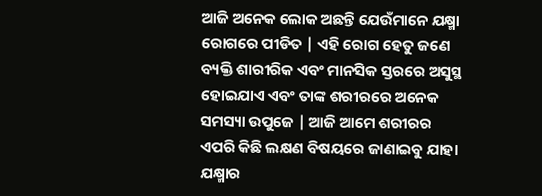ଆଜି ଅନେକ ଲୋକ ଅଛନ୍ତି ଯେଉଁମାନେ ଯକ୍ଷ୍ମା ରୋଗରେ ପୀଡିତ | ଏହି ରୋଗ ହେତୁ ଜଣେ ବ୍ୟକ୍ତି ଶାରୀରିକ ଏବଂ ମାନସିକ ସ୍ତରରେ ଅସୁସ୍ଥ ହୋଇଯାଏ ଏବଂ ତାଙ୍କ ଶରୀରରେ ଅନେକ ସମସ୍ୟା ଉପୁଜେ | ଆଜି ଆମେ ଶରୀରର ଏପରି କିଛି ଲକ୍ଷଣ ବିଷୟରେ ଜାଣାଇବୁ ଯାହା ଯକ୍ଷ୍ମାର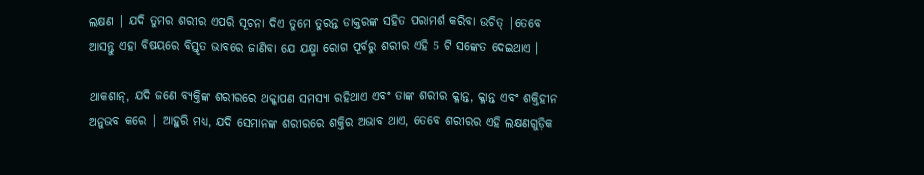ଲକ୍ଷଣ | ଯଦି ତୁମର ଶରୀର ଏପରି ସୂଚନା ଦିଏ ତୁମେ ତୁରନ୍ତ ଡାକ୍ତରଙ୍କ ସହିତ ପରାମର୍ଶ କରିବା ଉଚିତ୍ |ତେବେ ଆସନ୍ତୁ ଏହା ବିଷୟରେ ବିସ୍ତୃତ ଭାବରେ ଜାଣିବା ଯେ ଯକ୍ଷ୍ମା ରୋଗ ପୂର୍ବରୁ ଶରୀର ଏହି 5 ଟି ସଙ୍କେତ ଦେଇଥାଏ ।

ଥାକଶାନ୍, ଯଦି ଜଣେ ବ୍ୟକ୍ତିଙ୍କ ଶରୀରରେ ଥକ୍କାପଣ ସମସ୍ୟା ରହିଥାଏ ଏବଂ ତାଙ୍କ ଶରୀର କ୍ଳାନ୍ତ, କ୍ଳାନ୍ତ ଏବଂ ଶକ୍ତିହୀନ ଅନୁଭବ କରେ | ଆହୁରି ମଧ୍ୟ, ଯଦି ସେମାନଙ୍କ ଶରୀରରେ ଶକ୍ତିର ଅଭାବ ଥାଏ, ତେବେ ଶରୀରର ଏହି ଲକ୍ଷଣଗୁଡ଼ିକ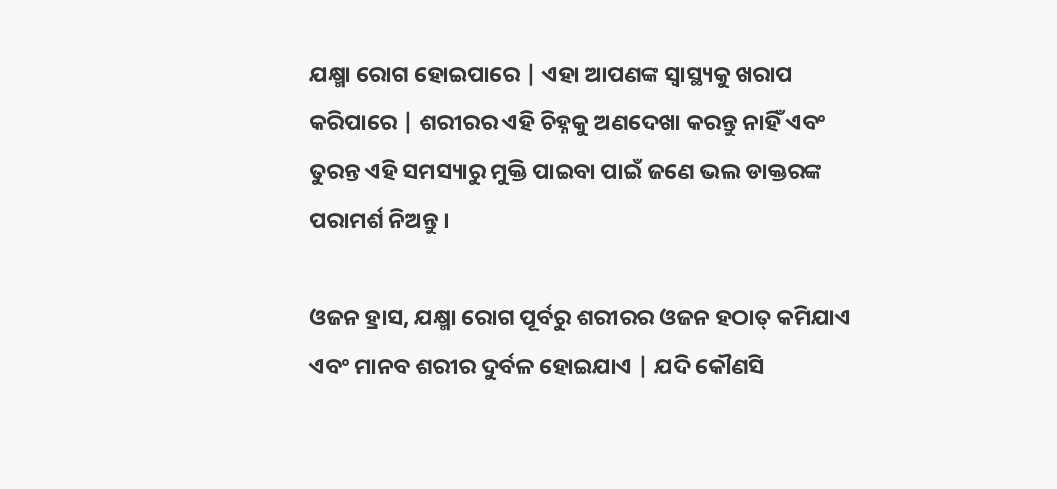ଯକ୍ଷ୍ମା ରୋଗ ହୋଇପାରେ | ଏହା ଆପଣଙ୍କ ସ୍ୱାସ୍ଥ୍ୟକୁ ଖରାପ କରିପାରେ | ଶରୀରର ଏହି ଚିହ୍ନକୁ ଅଣଦେଖା କରନ୍ତୁ ନାହିଁ ଏବଂ ତୁରନ୍ତ ଏହି ସମସ୍ୟାରୁ ମୁକ୍ତି ପାଇବା ପାଇଁ ଜଣେ ଭଲ ଡାକ୍ତରଙ୍କ ପରାମର୍ଶ ନିଅନ୍ତୁ ।

ଓଜନ ହ୍ରାସ, ଯକ୍ଷ୍ମା ରୋଗ ପୂର୍ବରୁ ଶରୀରର ଓଜନ ହଠାତ୍ କମିଯାଏ ଏବଂ ମାନବ ଶରୀର ଦୁର୍ବଳ ହୋଇଯାଏ | ଯଦି କୌଣସି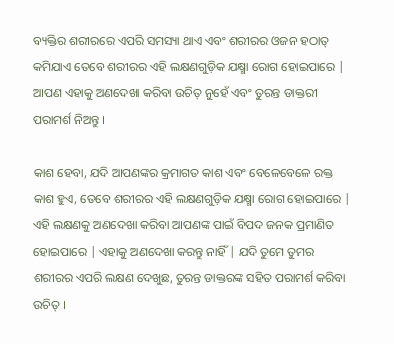ବ୍ୟକ୍ତିର ଶରୀରରେ ଏପରି ସମସ୍ୟା ଥାଏ ଏବଂ ଶରୀରର ଓଜନ ହଠାତ୍ କମିଯାଏ ତେବେ ଶରୀରର ଏହି ଲକ୍ଷଣଗୁଡ଼ିକ ଯକ୍ଷ୍ମା ରୋଗ ହୋଇପାରେ | ଆପଣ ଏହାକୁ ଅଣଦେଖା କରିବା ଉଚିତ୍ ନୁହେଁ ଏବଂ ତୁରନ୍ତ ଡାକ୍ତରୀ ପରାମର୍ଶ ନିଅନ୍ତୁ ।

କାଶ ହେବା, ଯଦି ଆପଣଙ୍କର କ୍ରମାଗତ କାଶ ଏବଂ ବେଳେବେଳେ ରକ୍ତ କାଶ ହୁଏ, ତେବେ ଶରୀରର ଏହି ଲକ୍ଷଣଗୁଡ଼ିକ ଯକ୍ଷ୍ମା ରୋଗ ହୋଇପାରେ | ଏହି ଲକ୍ଷଣକୁ ଅଣଦେଖା କରିବା ଆପଣଙ୍କ ପାଇଁ ବିପଦ ଜନକ ପ୍ରମାଣିତ ହୋଇପାରେ | ଏହାକୁ ଅଣଦେଖା କରନ୍ତୁ ନାହିଁ | ଯଦି ତୁମେ ତୁମର ଶରୀରର ଏପରି ଲକ୍ଷଣ ଦେଖୁଛ, ତୁରନ୍ତ ଡାକ୍ତରଙ୍କ ସହିତ ପରାମର୍ଶ କରିବା ଉଚିତ୍ ।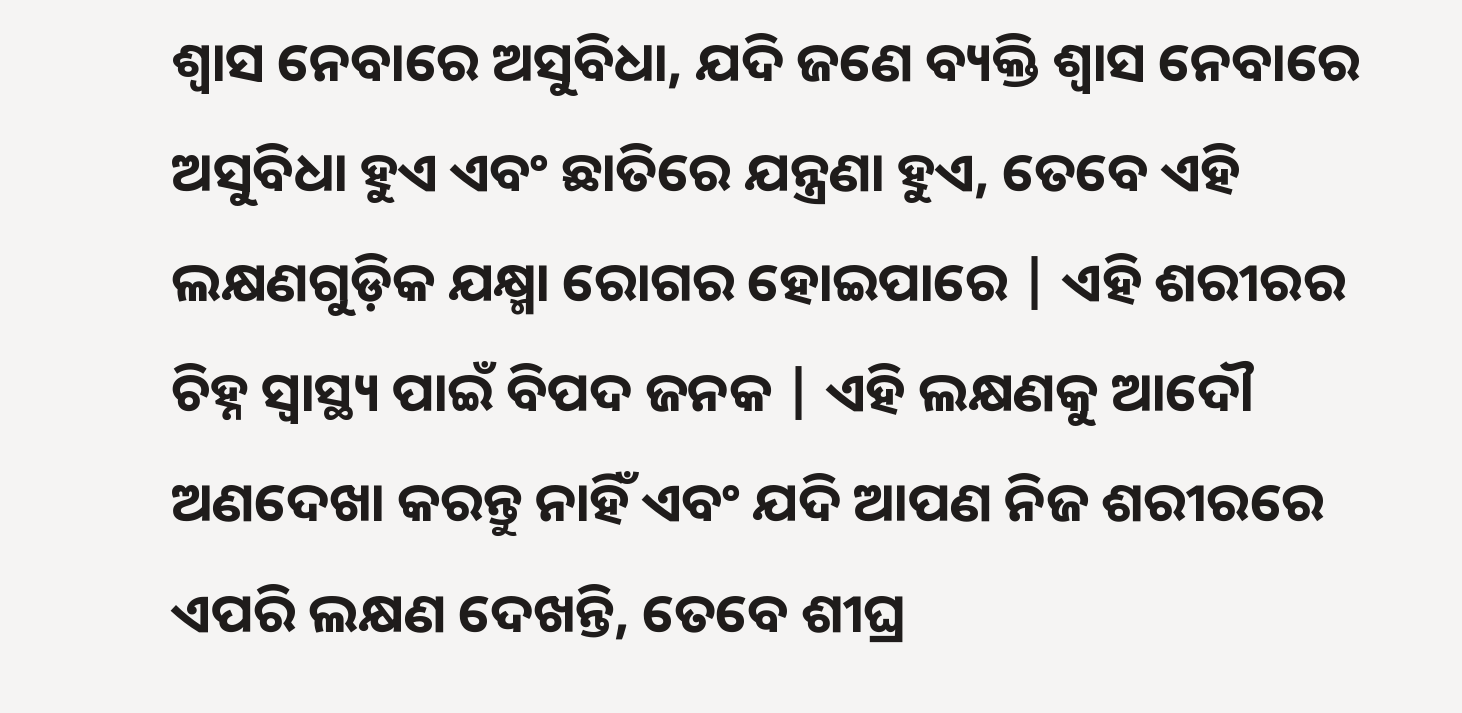ଶ୍ୱାସ ନେବାରେ ଅସୁବିଧା, ଯଦି ଜଣେ ବ୍ୟକ୍ତି ଶ୍ୱାସ ନେବାରେ ଅସୁବିଧା ହୁଏ ଏବଂ ଛାତିରେ ଯନ୍ତ୍ରଣା ହୁଏ, ତେବେ ଏହି ଲକ୍ଷଣଗୁଡ଼ିକ ଯକ୍ଷ୍ମା ରୋଗର ହୋଇପାରେ | ଏହି ଶରୀରର ଚିହ୍ନ ସ୍ୱାସ୍ଥ୍ୟ ପାଇଁ ବିପଦ ଜନକ | ଏହି ଲକ୍ଷଣକୁ ଆଦୌ ଅଣଦେଖା କରନ୍ତୁ ନାହିଁ ଏବଂ ଯଦି ଆପଣ ନିଜ ଶରୀରରେ ଏପରି ଲକ୍ଷଣ ଦେଖନ୍ତି, ତେବେ ଶୀଘ୍ର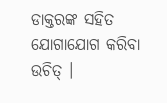ଡାକ୍ତରଙ୍କ ସହିତ ଯୋଗାଯୋଗ କରିବା ଉଚିତ୍ ।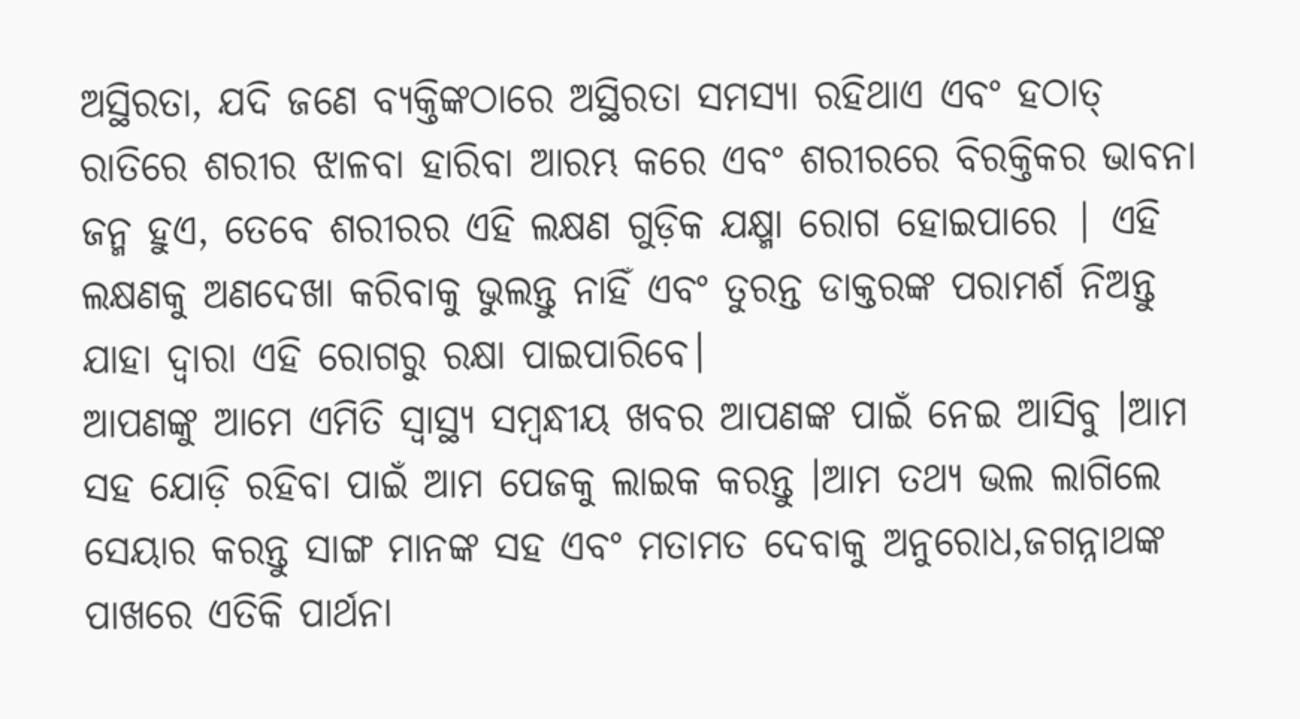ଅସ୍ଥିରତା, ଯଦି ଜଣେ ବ୍ୟକ୍ତିଙ୍କଠାରେ ଅସ୍ଥିରତା ସମସ୍ୟା ରହିଥାଏ ଏବଂ ହଠାତ୍ ରାତିରେ ଶରୀର ଝାଳବା ହାରିବା ଆରମ୍ଭ କରେ ଏବଂ ଶରୀରରେ ବିରକ୍ତିକର ଭାବନା ଜନ୍ମ ହୁଏ, ତେବେ ଶରୀରର ଏହି ଲକ୍ଷଣ ଗୁଡ଼ିକ ଯକ୍ଷ୍ମା ରୋଗ ହୋଇପାରେ | ଏହି ଲକ୍ଷଣକୁ ଅଣଦେଖା କରିବାକୁ ଭୁଲନ୍ତୁ ନାହିଁ ଏବଂ ତୁରନ୍ତ ଡାକ୍ତରଙ୍କ ପରାମର୍ଶ ନିଅନ୍ତୁ ଯାହା ଦ୍ଵାରା ଏହି ରୋଗରୁ ରକ୍ଷା ପାଇପାରିବେ।
ଆପଣଙ୍କୁ ଆମେ ଏମିତି ସ୍ଵାସ୍ଥ୍ୟ ସମ୍ଵନ୍ଧୀୟ ଖବର ଆପଣଙ୍କ ପାଇଁ ନେଇ ଆସିବୁ ।ଆମ ସହ ଯୋଡ଼ି ରହିବା ପାଇଁ ଆମ ପେଜକୁ ଲାଇକ କରନ୍ତୁ ।ଆମ ତଥ୍ୟ ଭଲ ଲାଗିଲେ ସେୟାର କରନ୍ତୁ ସାଙ୍ଗ ମାନଙ୍କ ସହ ଏବଂ ମତାମତ ଦେବାକୁ ଅନୁରୋଧ,ଜଗନ୍ନାଥଙ୍କ ପାଖରେ ଏତିକି ପାର୍ଥନା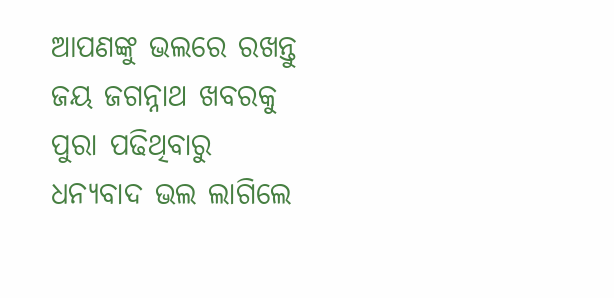ଆପଣଙ୍କୁ ଭଲରେ ରଖନ୍ତୁ ଜୟ ଜଗନ୍ନାଥ ଖବରକୁ ପୁରା ପଢିଥିବାରୁ ଧନ୍ୟବାଦ ଭଲ ଲାଗିଲେ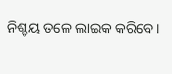ନିଶ୍ଚୟ ତଳେ ଲାଇକ କରିବେ।